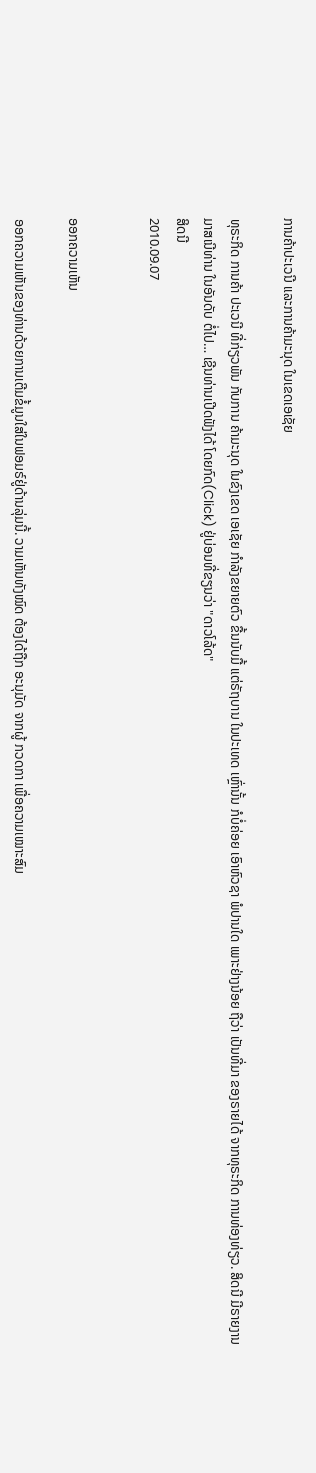ການຄ້າປະເວນີ ແລະການຄ້າມະນຸດ ໃນເຂດເອເຊັຍ

ທຸຣະກິດ ການຄ້າ ປະເວນີ ທີ່ກ່ຽວພັນ ກັບການ ຄ້າມະນຸດ ໃນຂົງເຂດ ເອເຊັຍ ກໍາລັງຂຍາຍຕົວ ຂື້ນນັບມື້ ແຕ່ຣັຖບານ ໃນປະເທດ ເຫຼົ່ານັ້ນ ກໍບໍ່ຄ່ອຍ ເອົາຫົວຊາ ພໍປານໃດ ເພາະຢ່າງນ້ອຍ ຖືວ່າ ເປັນທີ່ມາ ຂອງຣາຍໄດ້ ຈາກທຸຣະກິດ ການທ່ອງທ່ຽວ. ສິດນີ ມີຣາຍງານ ມາສເນີທ່ານ ໃນອັນດັບ ຕໍ່ໄປ… ເຊີນທ່ານເປີດຟັງໄດ້ ໂດຍກົດ(Click) ຢູ່ບ່ອນທີ່ຂຽນວ່າ "ດາວໂລ້ດ"
ສິດນີ
2010.09.07


ອອກຄວາມເຫັນ

ອອກຄວາມເຫັນຂອງທ່ານດ້ວຍການເຕີມຂໍ້ມູນໃສ່ໃນຟອມຣ໌ຢູ່ດ້ານລຸ່ມນີ້. ວາມເຫັນທັງໝົດ ຕ້ອງໄດ້ຖືກ ອະນຸມັດ ຈາກຜູ້ ກວດກາ ເພື່ອຄວາມເໝາະສົມ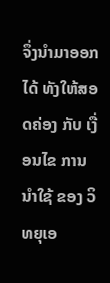ຈຶ່ງນໍາມາອອກໄດ້ ທັງໃຫ້ສອດຄ່ອງ ກັບ ເງື່ອນໄຂ ການນຳໃຊ້ ຂອງ ວິທຍຸເອ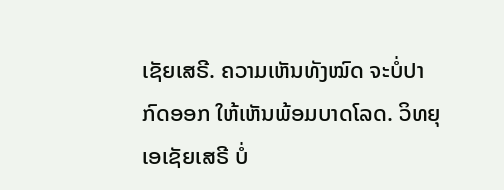ເຊັຍເສຣີ. ຄວາມເຫັນທັງໝົດ ຈະບໍ່ປາກົດອອກ ໃຫ້ເຫັນພ້ອມບາດໂລດ. ວິທຍຸເອເຊັຍເສຣີ ບໍ່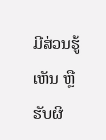ມີສ່ວນຮູ້ເຫັນ ຫຼືຮັບຜິ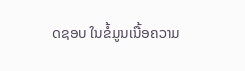ດຊອບ ໃນຂໍ້ມູນເນື້ອຄວາມ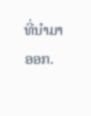ທີ່ນໍາມາອອກ.